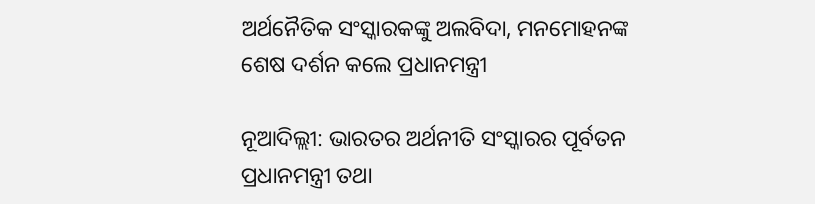ଅର୍ଥନୈତିକ ସଂସ୍କାରକଙ୍କୁ ଅଲବିଦା, ମନମୋହନଙ୍କ ଶେଷ ଦର୍ଶନ କଲେ ପ୍ରଧାନମନ୍ତ୍ରୀ

ନୂଆଦିଲ୍ଲୀ: ଭାରତର ଅର୍ଥନୀତି ସଂସ୍କାରର ପୂର୍ବତନ ପ୍ରଧାନମନ୍ତ୍ରୀ ତଥା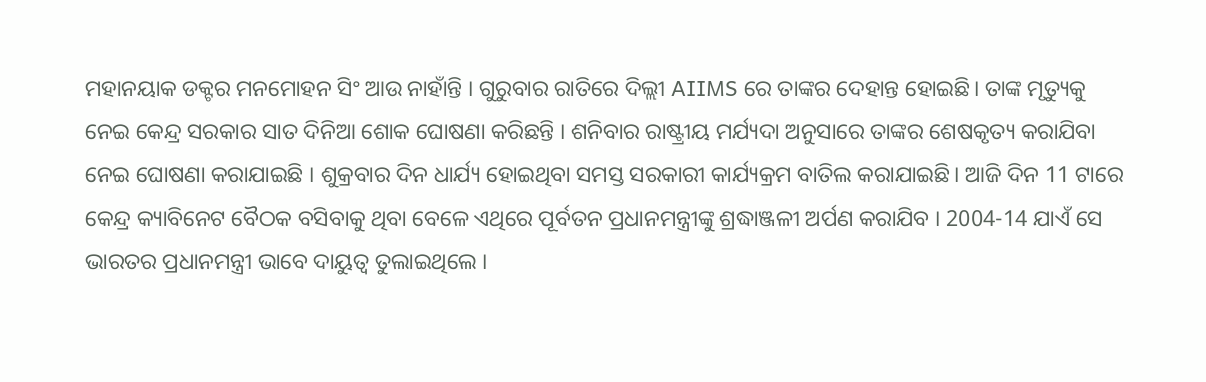ମହାନୟାକ ଡକ୍ଟର ମନମୋହନ ସିଂ ଆଉ ନାହାଁନ୍ତି । ଗୁରୁବାର ରାତିରେ ଦିଲ୍ଲୀ AIIMS ରେ ତାଙ୍କର ଦେହାନ୍ତ ହୋଇଛି। ତାଙ୍କ ମୃତ୍ୟୁକୁ ନେଇ କେନ୍ଦ୍ର ସରକାର ସାତ ଦିନିଆ ଶୋକ ଘୋଷଣା କରିଛନ୍ତି । ଶନିବାର ରାଷ୍ଟ୍ରୀୟ ମର୍ଯ୍ୟଦା ଅନୁସାରେ ତାଙ୍କର ଶେଷକୃତ୍ୟ କରାଯିବା ନେଇ ଘୋଷଣା କରାଯାଇଛି । ଶୁକ୍ରବାର ଦିନ ଧାର୍ଯ୍ୟ ହୋଇଥିବା ସମସ୍ତ ସରକାରୀ କାର୍ଯ୍ୟକ୍ରମ ବାତିଲ କରାଯାଇଛି। ଆଜି ଦିନ 11 ଟାରେ କେନ୍ଦ୍ର କ୍ୟାବିନେଟ ବୈଠକ ବସିବାକୁ ଥିବା ବେଳେ ଏଥିରେ ପୂର୍ବତନ ପ୍ରଧାନମନ୍ତ୍ରୀଙ୍କୁ ଶ୍ରଦ୍ଧାଞ୍ଜଳୀ ଅର୍ପଣ କରାଯିବ । 2004-14 ଯାଏଁ ସେ ଭାରତର ପ୍ରଧାନମନ୍ତ୍ରୀ ଭାବେ ଦାୟୁତ୍ବ ତୁଲାଇଥିଲେ ।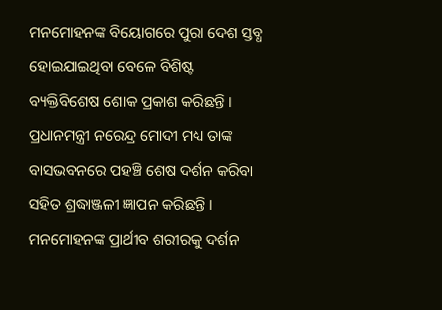ମନମୋହନଙ୍କ ବିୟୋଗରେ ପୁରା ଦେଶ ସ୍ତବ୍ଧ ହୋଇଯାଇଥିବା ବେଳେ ବିଶିଷ୍ଟ ବ୍ୟକ୍ତିବିଶେଷ ଶୋକ ପ୍ରକାଶ କରିଛନ୍ତି । ପ୍ରଧାନମନ୍ତ୍ରୀ ନରେନ୍ଦ୍ର ମୋଦୀ ମଧ୍ୟ ତାଙ୍କ ବାସଭବନରେ ପହଞ୍ଚି ଶେଷ ଦର୍ଶନ କରିବା ସହିତ ଶ୍ରଦ୍ଧାଞ୍ଜଳୀ ଜ୍ଞାପନ କରିଛନ୍ତି । ମନମୋହନଙ୍କ ପ୍ରାର୍ଥୀବ ଶରୀରକୁ ଦର୍ଶନ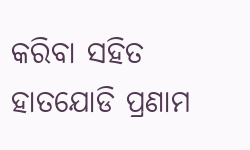କରିବା ସହିତ ହାତଯୋଡି ପ୍ରଣାମ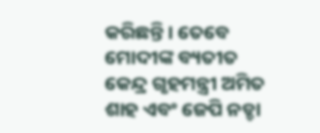କରିଛନ୍ତି । ତେବେ ମୋଦୀଙ୍କ ବ୍ୟତୀତ କେନ୍ଦ୍ର ଗୃହମନ୍ତ୍ରୀ ଅମିତ ଶାହ ଏବଂ ଜେପି ନଡ୍ଡା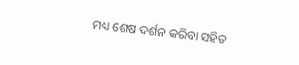ମଧ୍ୟ ଶେଷ ଦର୍ଶନ କରିବା ସହିତ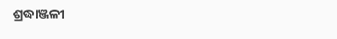ଶ୍ରଦ୍ଧାଞ୍ଜଳୀ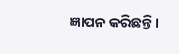ଜ୍ଞାପନ କରିଛନ୍ତି ।